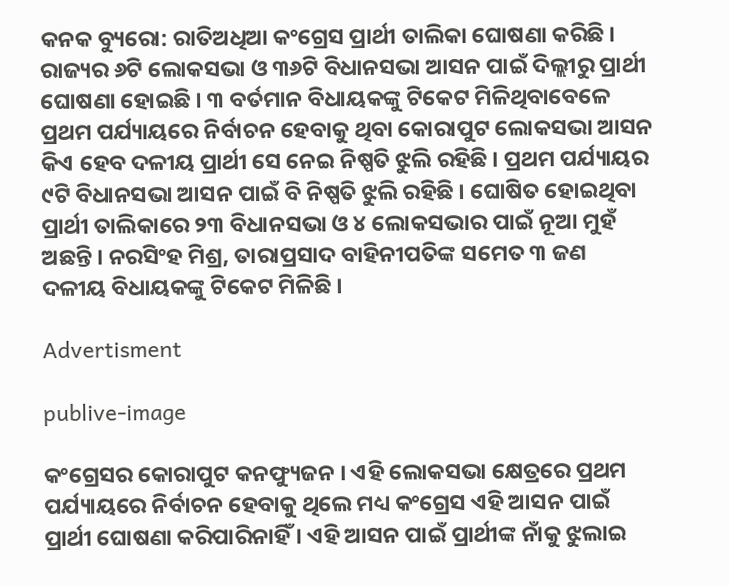କନକ ବ୍ୟୁରୋ: ରାତିଅଧିଆ କଂଗ୍ରେସ ପ୍ରାର୍ଥୀ ତାଲିକା ଘୋଷଣା କରିଛି । ରାଜ୍ୟର ୬ଟି ଲୋକସଭା ଓ ୩୬ଟି ବିଧାନସଭା ଆସନ ପାଇଁ ଦିଲ୍ଲୀରୁ ପ୍ରାର୍ଥୀ ଘୋଷଣା ହୋଇଛି । ୩ ବର୍ତମାନ ବିଧାୟକଙ୍କୁ ଟିକେଟ ମିଳିଥିବାବେଳେ ପ୍ରଥମ ପର୍ଯ୍ୟାୟରେ ନିର୍ବାଚନ ହେବାକୁ ଥିବା କୋରାପୁଟ ଲୋକସଭା ଆସନ କିଏ ହେବ ଦଳୀୟ ପ୍ରାର୍ଥୀ ସେ ନେଇ ନିଷ୍ପତି ଝୁଲି ରହିଛି । ପ୍ରଥମ ପର୍ଯ୍ୟାୟର ୯ଟି ବିଧାନସଭା ଆସନ ପାଇଁ ବି ନିଷ୍ପତି ଝୁଲି ରହିଛି । ଘୋଷିତ ହୋଇଥିବା ପ୍ରାର୍ଥୀ ତାଲିକାରେ ୨୩ ବିଧାନସଭା ଓ ୪ ଲୋକସଭାର ପାଇଁ ନୂଆ ମୁହଁ ଅଛନ୍ତି । ନରସିଂହ ମିଶ୍ର, ତାରାପ୍ରସାଦ ବାହିନୀପତିଙ୍କ ସମେତ ୩ ଜଣ ଦଳୀୟ ବିଧାୟକଙ୍କୁ ଟିକେଟ ମିଳିଛି ।

Advertisment

publive-image

କଂଗ୍ରେସର କୋରାପୁଟ କନଫ୍ୟୁଜନ । ଏହି ଲୋକସଭା କ୍ଷେତ୍ରରେ ପ୍ରଥମ ପର୍ଯ୍ୟାୟରେ ନିର୍ବାଚନ ହେବାକୁ ଥିଲେ ମଧ୍ୟ କଂଗ୍ରେସ ଏହି ଆସନ ପାଇଁ ପ୍ରାର୍ଥୀ ଘୋଷଣା କରିପାରିନାହିଁ । ଏହି ଆସନ ପାଇଁ ପ୍ରାର୍ଥୀଙ୍କ ନାଁକୁ ଝୁଲାଇ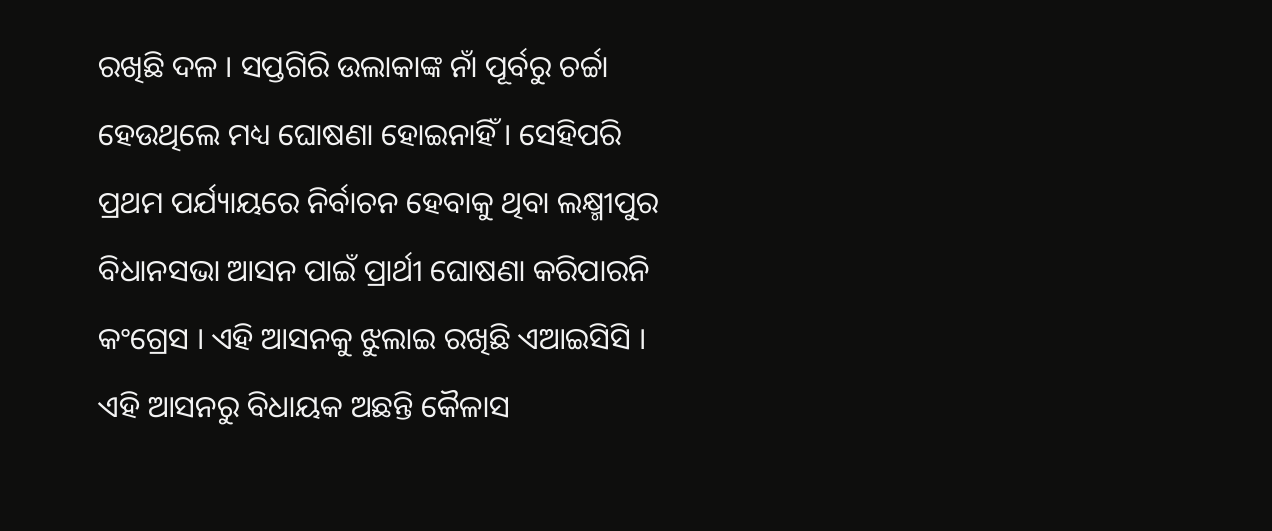ରଖିଛି ଦଳ । ସପ୍ତଗିରି ଉଲାକାଙ୍କ ନାଁ ପୂର୍ବରୁ ଚର୍ଚ୍ଚା ହେଉଥିଲେ ମଧ୍ୟ ଘୋଷଣା ହୋଇନାହିଁ । ସେହିପରି ପ୍ରଥମ ପର୍ଯ୍ୟାୟରେ ନିର୍ବାଚନ ହେବାକୁ ଥିବା ଲକ୍ଷ୍ମୀପୁର ବିଧାନସଭା ଆସନ ପାଇଁ ପ୍ରାର୍ଥୀ ଘୋଷଣା କରିପାରନି କଂଗ୍ରେସ । ଏହି ଆସନକୁ ଝୁଲାଇ ରଖିଛି ଏଆଇସିସି । ଏହି ଆସନରୁ ବିଧାୟକ ଅଛନ୍ତି କୈଳାସ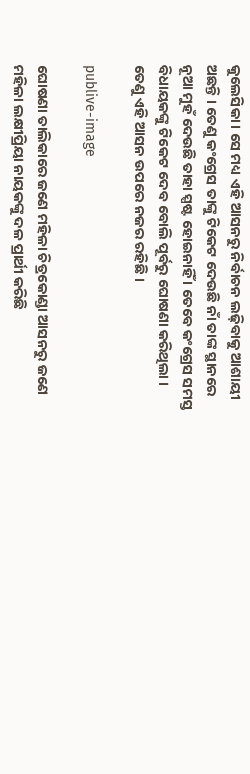କୁଲେସିକା । ସେ ମଧ୍ୟ ଏହି ଆସନରୁ ନିର୍ବାଚନ ଲଢ଼ିବାକୁ ଆଶାୟୀ ଅଛନ୍ତି । ତେଣୁ କଂଗ୍ରେସ ତାଙ୍କୁ ଟିକେଟ ଦେଉଛି ନାଁ ତାଙ୍କ ସ୍ଥାନରେ ନୂଆ ମୁହଁ ଦେଉଛି ତାହା ସ୍ପଷ୍ଟ ହୋଇନାହିଁ । ତେବେ କଂଗ୍ରେସ ସମସ୍ତ ବିଧାୟକଙ୍କୁ ଟିକେଟ ଦେବ ବୋଲି ପୂର୍ବରୁ ଘୋଷଣା କରିଥିଲା । ତେଣୁ ଏହି ଆସନ ଉପରେ ନଜର ରହିଛି ।

publive-image

ଘୋଷଣା ତାଲିକାରେ ଜଣେ ମହିଳା ଚିତ୍ରକୋଣ୍ଡା ଆସନରୁ ଜଣେ ମହିଳା ଲକ୍ଷୀପ୍ରିୟା ନାୟକଙ୍କୁ ଦଳ ପ୍ରାର୍ଥୀ କରିଛି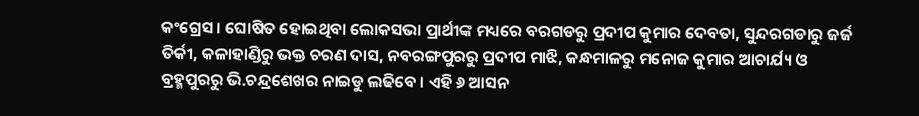କଂଗ୍ରେସ। ଘୋଷିତ ହୋଇଥିବା ଲୋକସଭା ପ୍ରାର୍ଥୀଙ୍କ ମଧ୍ୟରେ ବରଗଡରୁ ପ୍ରଦୀପ କୁମାର ଦେବତା, ସୁନ୍ଦରଗଡାରୁ ଜର୍ଜ ତିର୍କୀ, କଳାହାଣ୍ଡିରୁ ଭକ୍ତ ଚରଣ ଦାସ, ନବରଙ୍ଗପୁରରୁ ପ୍ରଦୀପ ମାଝି, କନ୍ଧମାଳରୁ ମନୋଜ କୁମାର ଆଚାର୍ଯ୍ୟ ଓ ବ୍ରହ୍ମପୁରରୁ ଭି.ଚନ୍ଦ୍ରଶେଖର ନାଇଡୁ ଲଢିବେ । ଏହି ୬ ଆସନ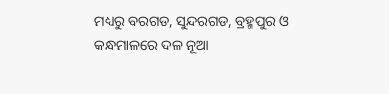ମଧ୍ୟରୁ ବରଗଡ, ସୁନ୍ଦରଗଡ, ବ୍ରହ୍ମପୁର ଓ କନ୍ଧମାଳରେ ଦଳ ନୂଆ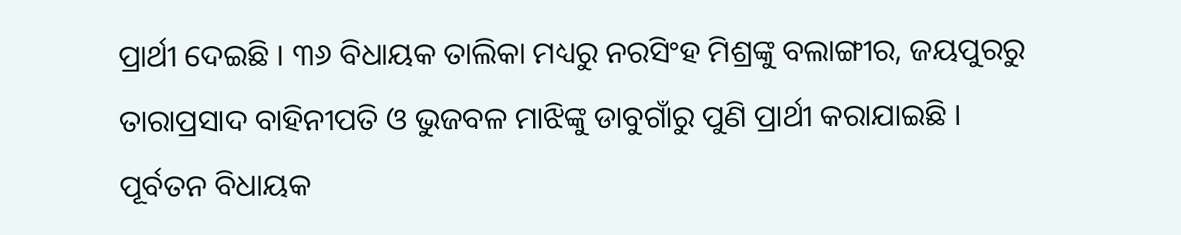ପ୍ରାର୍ଥୀ ଦେଇଛି । ୩୬ ବିଧାୟକ ତାଲିକା ମଧ୍ୟରୁ ନରସିଂହ ମିଶ୍ରଙ୍କୁ ବଲାଙ୍ଗୀର, ଜୟପୁରରୁ ତାରାପ୍ରସାଦ ବାହିନୀପତି ଓ ଭୁଜବଳ ମାଝିଙ୍କୁ ଡାବୁଗାଁରୁ ପୁଣି ପ୍ରାର୍ଥୀ କରାଯାଇଛି । ପୂର୍ବତନ ବିଧାୟକ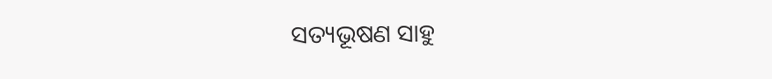ସତ୍ୟଭୂଷଣ ସାହୁ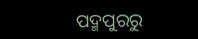ପଦ୍ମପୁରରୁ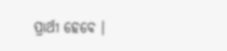ପ୍ରାର୍ଥୀ ହେବେ ।